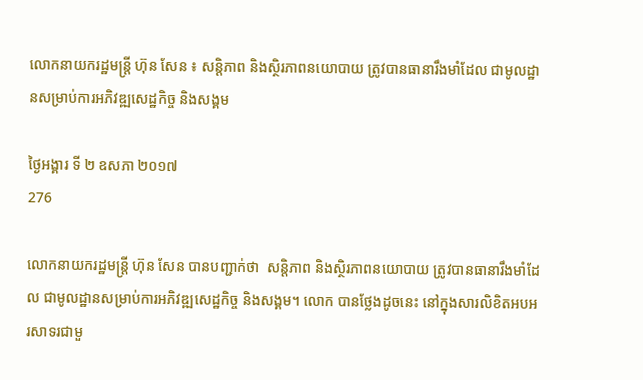លោកនាយករដ្ឋមន្រ្តី ហ៊ុន សែន ៖ សន្តិភាព និងស្ថិរភាពនយោបាយ ត្រូវបានធានារឹងមាំដែល ជាមូលដ្ឋានសម្រាប់ការអភិវឌ្ឍសេដ្ឋកិច្ច និងសង្គម

ថ្ងៃអង្គារ ទី ២ ឧសភា ២០១៧
276

លោកនាយករដ្ឋមន្រ្តី ហ៊ុន សែន បានបញ្ជាក់ថា  សន្តិភាព និងស្ថិរភាពនយោបាយ ត្រូវបានធានារឹងមាំដែល ជាមូលដ្ឋានសម្រាប់ការអភិវឌ្ឍសេដ្ឋកិច្ច និងសង្គម។ លោក បានថ្លែងដូចនេះ នៅក្នុងសារលិខិតអបអរសាទរជាមួ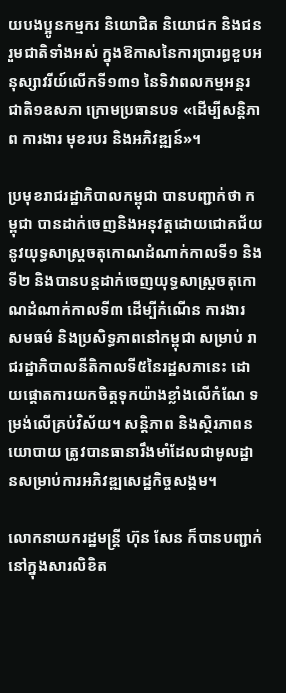យបងប្អូនកម្មករ និយោជិត និយោជក និងជនរួមជាតិទាំងអស់ ក្នុងឱកាសនៃការប្រារព្ធខួបអនុស្សាវរីយ៍លើកទី១៣១ នៃទិវាពលកម្មអន្តរជាតិ១ឧសភា ក្រោមប្រធានបទ «ដើម្បីសន្តិភាព ការងារ មុខរបរ និងអភិវឌ្ឍន៍»។

ប្រមុខរាជរដ្ឋាភិបាលកម្ពុជា បានបញ្ជាក់ថា កម្ពុជា បានដាក់ចេញនិងអនុវត្តដោយជោគជ័យ នូវយុទ្ធសាស្រ្តចតុកោណដំណាក់កាលទី១ និងទី២ និងបានបន្តដាក់ចេញយុទ្ធសាស្រ្តចតុកោណដំណាក់កាលទី៣ ដើម្បីកំណើន ការងារ សមធម៌ និងប្រសិទ្ធភាពនៅកម្ពុជា សម្រាប់ រាជរដ្ឋាភិបាលនីតិកាលទី៥នៃរដ្ឋសភានេះ ដោយផ្តោតការយកចិត្តទុកយ៉ាងខ្លាំងលើកំណែ ទម្រង់លើគ្រប់វិស័យ។ សន្តិភាព និងស្ថិរភាពនយោបាយ ត្រូវបានធានារឹងមាំដែលជាមូលដ្ឋានសម្រាប់ការអភិវឌ្ឍសេដ្ឋកិច្ចសង្គម។

លោកនាយករដ្ឋមន្រ្តី ហ៊ុន សែន ក៏បានបញ្ជាក់នៅក្នុងសារលិខិត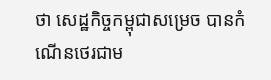ថា សេដ្ឋកិច្ចកម្ពុជាសម្រេច បានកំណើនថេរជាម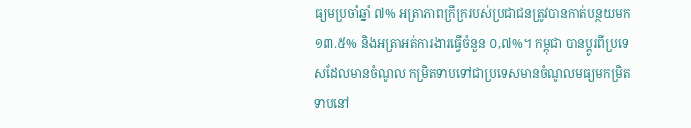ធ្យមប្រចាំឆ្នាំ ៧% អត្រាភាពក្រីក្ររបស់ប្រជាជនត្រូវបានកាត់បន្ថយមក ១៣.៥% និងអត្រាអត់ការងារធ្វើចំនួន ០,៧%។ កម្ពុជា បានប្តូរពីប្រទេសដែលមានចំណូល កម្រិតទាបទៅជាប្រទេសមានចំណូលមធ្យមកម្រិតទាបនៅ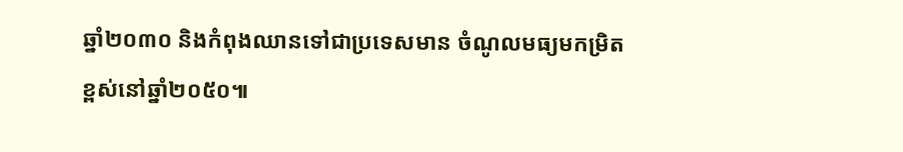ឆ្នាំ២០៣០ និងកំពុងឈានទៅជាប្រទេសមាន ចំណូលមធ្យមកម្រិតខ្ពស់នៅឆ្នាំ២០៥០៕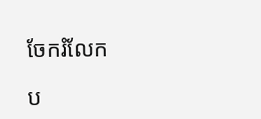ចែករំលែក

ប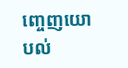ញ្ចេញយោបល់